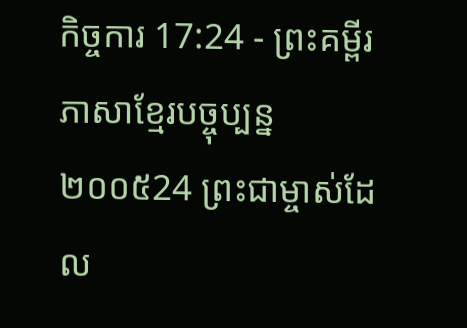កិច្ចការ 17:24 - ព្រះគម្ពីរភាសាខ្មែរបច្ចុប្បន្ន ២០០៥24 ព្រះជាម្ចាស់ដែល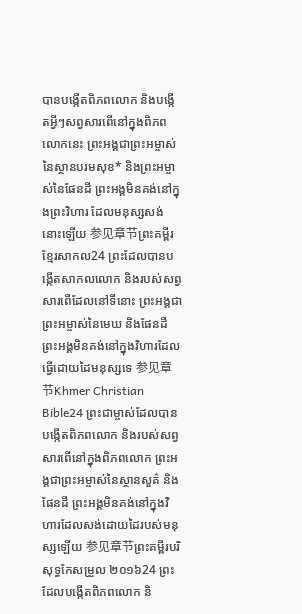បានបង្កើតពិភពលោក និងបង្កើតអ្វីៗសព្វសារពើនៅក្នុងពិភពលោកនេះ ព្រះអង្គជាព្រះអម្ចាស់នៃស្ថានបរមសុខ* និងព្រះអម្ចាស់នៃផែនដី ព្រះអង្គមិនគង់នៅក្នុងព្រះវិហារ ដែលមនុស្សសង់នោះឡើយ 参见章节ព្រះគម្ពីរខ្មែរសាកល24 ព្រះដែលបានបង្កើតសាកលលោក និងរបស់សព្វសារពើដែលនៅទីនោះ ព្រះអង្គជាព្រះអម្ចាស់នៃមេឃ និងផែនដី ព្រះអង្គមិនគង់នៅក្នុងវិហារដែលធ្វើដោយដៃមនុស្សទេ 参见章节Khmer Christian Bible24 ព្រះជាម្ចាស់ដែលបានបង្កើតពិភពលោក និងរបស់សព្វសារពើនៅក្នុងពិភពលោក ព្រះអង្គជាព្រះអម្ចាស់នៃស្ថានសួគ៌ និងផែនដី ព្រះអង្គមិនគង់នៅក្នុងវិហារដែលសង់ដោយដៃរបស់មនុស្សឡើយ 参见章节ព្រះគម្ពីរបរិសុទ្ធកែសម្រួល ២០១៦24 ព្រះដែលបង្កើតពិភពលោក និ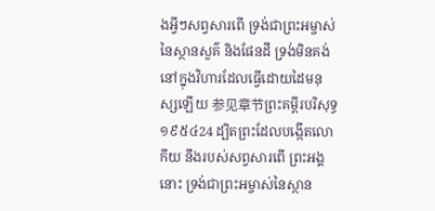ងអ្វីៗសព្វសារពើ ទ្រង់ជាព្រះអម្ចាស់នៃស្ថានសួគ៌ និងផែនដី ទ្រង់មិនគង់នៅក្នុងវិហារដែលធ្វើដោយដៃមនុស្សឡើយ 参见章节ព្រះគម្ពីរបរិសុទ្ធ ១៩៥៤24 ដ្បិតព្រះដែលបង្កើតលោកីយ នឹងរបស់សព្វសារពើ ព្រះអង្គនោះ ទ្រង់ជាព្រះអម្ចាស់នៃស្ថាន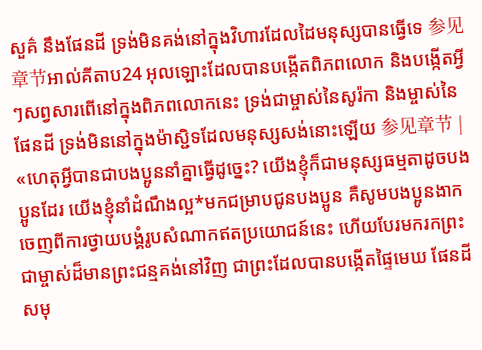សួគ៌ នឹងផែនដី ទ្រង់មិនគង់នៅក្នុងវិហារដែលដៃមនុស្សបានធ្វើទេ 参见章节អាល់គីតាប24 អុលឡោះដែលបានបង្កើតពិភពលោក និងបង្កើតអ្វីៗសព្វសារពើនៅក្នុងពិភពលោកនេះ ទ្រង់ជាម្ចាស់នៃសូរ៉កា និងម្ចាស់នៃផែនដី ទ្រង់មិននៅក្នុងម៉ាស្ជិទដែលមនុស្សសង់នោះឡើយ 参见章节 |
«ហេតុអ្វីបានជាបងប្អូននាំគ្នាធ្វើដូច្នេះ? យើងខ្ញុំក៏ជាមនុស្សធម្មតាដូចបងប្អូនដែរ យើងខ្ញុំនាំដំណឹងល្អ*មកជម្រាបជូនបងប្អូន គឺសូមបងប្អូនងាកចេញពីការថ្វាយបង្គំរូបសំណាកឥតប្រយោជន៍នេះ ហើយបែរមករកព្រះជាម្ចាស់ដ៏មានព្រះជន្មគង់នៅវិញ ជាព្រះដែលបានបង្កើតផ្ទៃមេឃ ផែនដី សមុ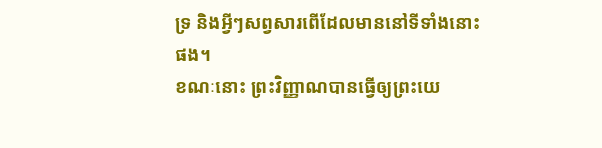ទ្រ និងអ្វីៗសព្វសារពើដែលមាននៅទីទាំងនោះផង។
ខណៈនោះ ព្រះវិញ្ញាណបានធ្វើឲ្យព្រះយេ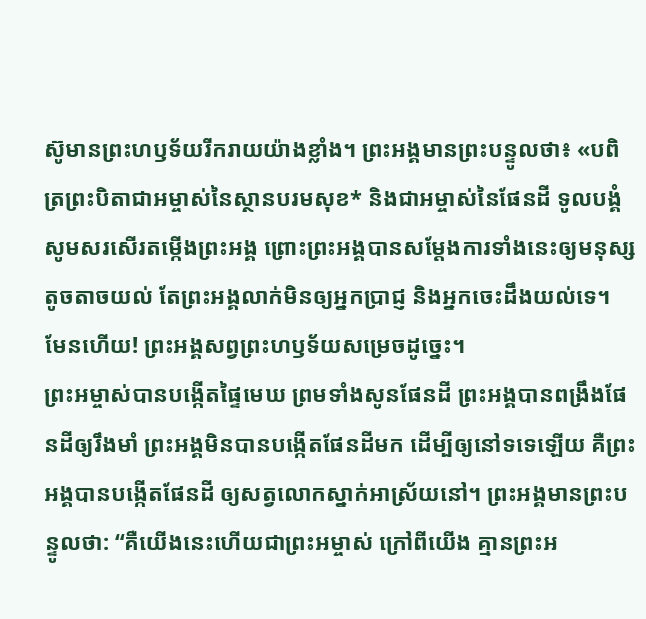ស៊ូមានព្រះហឫទ័យរីករាយយ៉ាងខ្លាំង។ ព្រះអង្គមានព្រះបន្ទូលថា៖ «បពិត្រព្រះបិតាជាអម្ចាស់នៃស្ថានបរមសុខ* និងជាអម្ចាស់នៃផែនដី ទូលបង្គំសូមសរសើរតម្កើងព្រះអង្គ ព្រោះព្រះអង្គបានសម្តែងការទាំងនេះឲ្យមនុស្សតូចតាចយល់ តែព្រះអង្គលាក់មិនឲ្យអ្នកប្រាជ្ញ និងអ្នកចេះដឹងយល់ទេ។ មែនហើយ! ព្រះអង្គសព្វព្រះហឫទ័យសម្រេចដូច្នេះ។
ព្រះអម្ចាស់បានបង្កើតផ្ទៃមេឃ ព្រមទាំងសូនផែនដី ព្រះអង្គបានពង្រឹងផែនដីឲ្យរឹងមាំ ព្រះអង្គមិនបានបង្កើតផែនដីមក ដើម្បីឲ្យនៅទទេឡើយ គឺព្រះអង្គបានបង្កើតផែនដី ឲ្យសត្វលោកស្នាក់អាស្រ័យនៅ។ ព្រះអង្គមានព្រះបន្ទូលថា: “គឺយើងនេះហើយជាព្រះអម្ចាស់ ក្រៅពីយើង គ្មានព្រះអ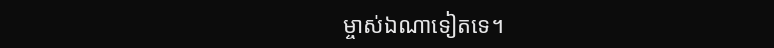ម្ចាស់ឯណាទៀតទេ។